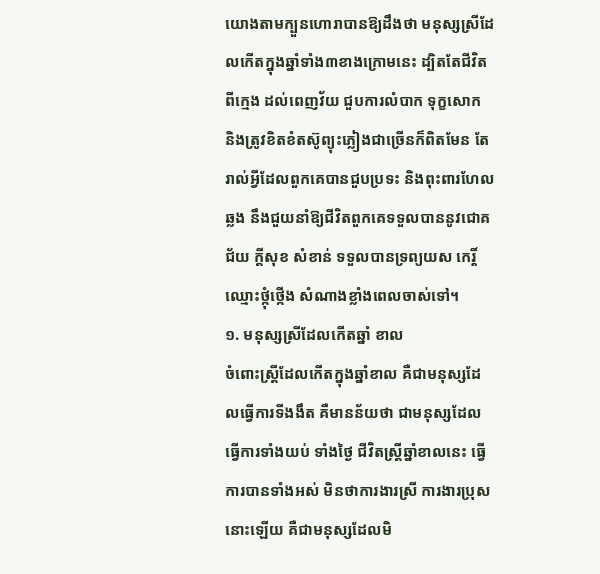យោងតាមក្បួនហោរាបានឱ្យដឹងថា មនុស្សស្រីដែលកើតក្នុងឆ្នាំទាំង៣ខាងក្រោមនេះ ដ្បិតតែជីវិតពីក្មេង ដល់ពេញវ័យ ជួបការលំបាក ទុក្ខសោក និងត្រូវខិតខំតស៊ូព្យុះភ្លៀងជាច្រើនក៏ពិតមែន តែរាល់អ្វីដែលពួកគេបានជួបប្រទះ និងពុះពារហែលឆ្លង នឹងជួយនាំឱ្យជីវិតពួកគេទទួលបាននូវជោគជ័យ ក្ដីសុខ សំខាន់ ទទួលបានទ្រព្យយស កេរ្តិ៍ឈ្មោះថ្កុំថ្កើង សំណាងខ្លាំងពេលចាស់ទៅ។
១. មនុស្សស្រីដែលកើតឆ្នាំ ខាល
ចំពោះស្ត្រីដែលកើតក្នុងឆ្នាំខាល គឺជាមនុស្សដែលធ្វើការទីងងឹត គឺមានន័យថា ជាមនុស្សដែលធ្វើការទាំងយប់ ទាំងថ្ងៃ ជីវិតស្ត្រីឆ្នាំខាលនេះ ធ្វើការបានទាំងអស់ មិនថាការងារស្រី ការងារប្រុសនោះឡើយ គឺជាមនុស្សដែលមិ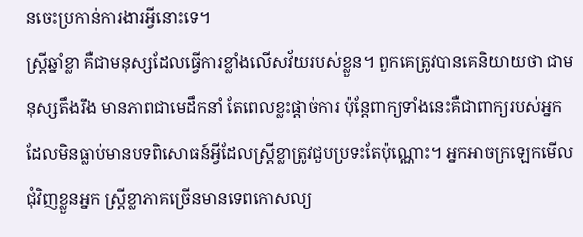នចេះប្រកាន់ការងារអ្វីនោះទេ។
ស្ត្រីឆ្នាំខ្លា គឺជាមនុស្សដែលធ្វើការខ្លាំងលើសវ័យរបស់ខ្លួន។ ពួកគេត្រូវបានគេនិយាយថា ជាមនុស្សតឹងរឹង មានភាពជាមេដឹកនាំ តែពេលខ្លះផ្តាច់ការ ប៉ុន្តែពាក្យទាំងនេះគឺជាពាក្យរបស់អ្នកដែលមិនធ្លាប់មានបទពិសោធន៍អ្វីដែលស្ត្រីខ្លាត្រូវជួបប្រទះតែប៉ុណ្ណោះ។ អ្នកអាចក្រឡេកមើលជុំវិញខ្លួនអ្នក ស្ត្រីខ្លាភាគច្រើនមានទេពកោសល្យ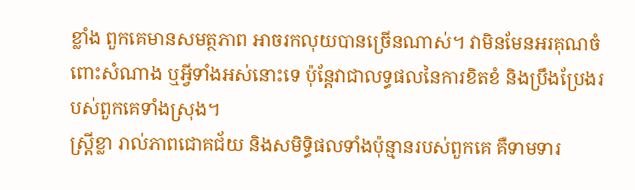ខ្លាំង ពួកគេមានសមត្ថភាព អាចរកលុយបានច្រើនណាស់។ វាមិនមែនអរគុណចំពោះសំណាង ឬអ្វីទាំងអស់នោះទេ ប៉ុន្តែវាជាលទ្ធផលនៃការខិតខំ និងប្រឹងប្រែងរបស់ពួកគេទាំងស្រុង។
ស្ត្រីខ្លា រាល់ភាពជោគជ័យ និងសមិទ្ធិផលទាំងប៉ុន្មានរបស់ពួកគេ គឺទាមទារ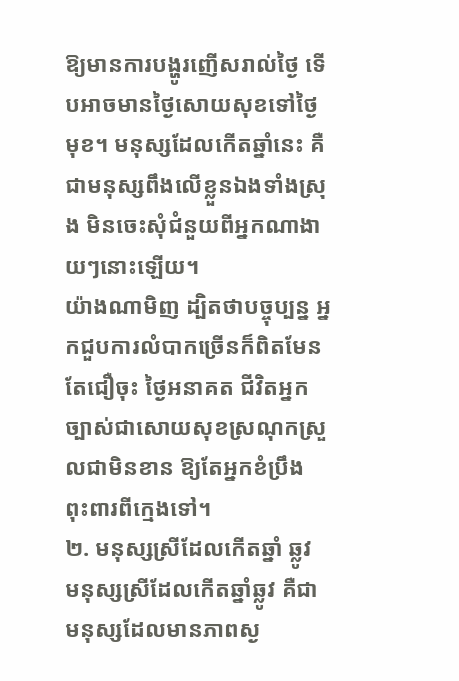ឱ្យមានការបង្ហូរញើសរាល់ថ្ងៃ ទើបអាចមានថ្ងៃសោយសុខទៅថ្ងៃមុខ។ មនុស្សដែលកើតឆ្នាំនេះ គឺជាមនុស្សពឹងលើខ្លួនឯងទាំងស្រុង មិនចេះសុំជំនួយពីអ្នកណាងាយៗនោះឡើយ។
យ៉ាងណាមិញ ដ្បិតថាបច្ចុប្បន្ន អ្នកជួបការលំបាកច្រើនក៏ពិតមែន តែជឿចុះ ថ្ងៃអនាគត ជីវិតអ្នកច្បាស់ជាសោយសុខស្រណុកស្រួលជាមិនខាន ឱ្យតែអ្នកខំប្រឹង ពុះពារពីក្មេងទៅ។
២. មនុស្សស្រីដែលកើតឆ្នាំ ឆ្លូវ
មនុស្សស្រីដែលកើតឆ្នាំឆ្លូវ គឺជាមនុស្សដែលមានភាពស្ង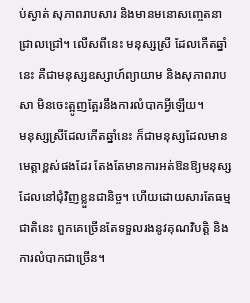ប់ស្ងាត់ សុភាពរាបសារ និងមានមនោសញ្ចេតនាជ្រាលជ្រៅ។ លើសពីនេះ មនុស្សស្រី ដែលកើតឆ្នាំនេះ គឺជាមនុស្សឧស្សាហ៍ព្យាយាម និងសុភាពរាបសា មិនចេះត្អូញត្អែរនឹងការលំបាកអ្វីឡើយ។
មនុស្សស្រីដែលកើតឆ្នាំនេះ ក៏ជាមនុស្សដែលមានមេត្តាខ្ពស់ផងដែរ តែងតែមានការអត់ឱនឱ្យមនុស្សដែលនៅជុំវិញខ្លួនជានិច្ច។ ហើយដោយសារតែធម្មជាតិនេះ ពួកគេច្រើនតែទទួលរងនូវគុណវិបត្តិ និងការលំបាកជាច្រើន។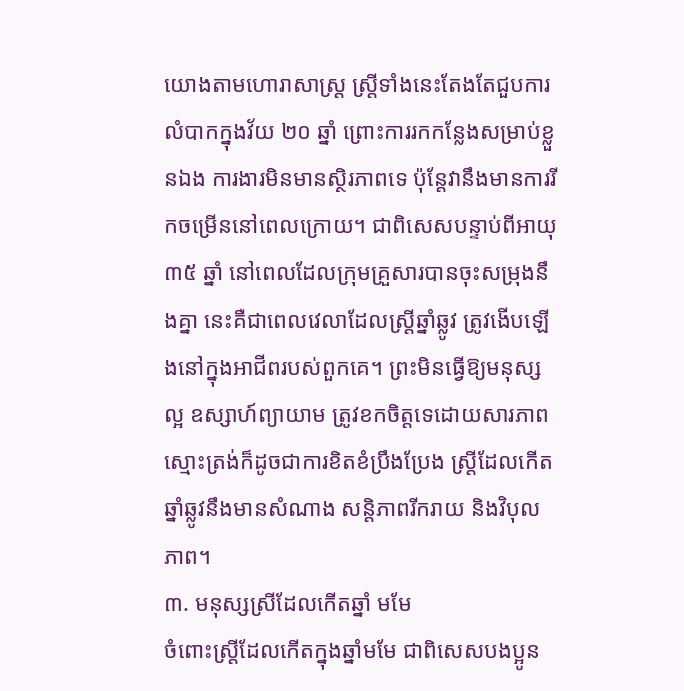យោងតាមហោរាសាស្ត្រ ស្ត្រីទាំងនេះតែងតែជួបការលំបាកក្នុងវ័យ ២០ ឆ្នាំ ព្រោះការរកកន្លែងសម្រាប់ខ្លួនឯង ការងារមិនមានស្ថិរភាពទេ ប៉ុន្តែវានឹងមានការរីកចម្រើននៅពេលក្រោយ។ ជាពិសេសបន្ទាប់ពីអាយុ ៣៥ ឆ្នាំ នៅពេលដែលក្រុមគ្រួសារបានចុះសម្រុងនឹងគ្នា នេះគឺជាពេលវេលាដែលស្ត្រីឆ្នាំឆ្លូវ ត្រូវងើបឡើងនៅក្នុងអាជីពរបស់ពួកគេ។ ព្រះមិនធ្វើឱ្យមនុស្សល្អ ឧស្សាហ៍ព្យាយាម ត្រូវខកចិត្តទេដោយសារភាពស្មោះត្រង់ក៏ដូចជាការខិតខំប្រឹងប្រែង ស្ត្រីដែលកើតឆ្នាំឆ្លូវនឹងមានសំណាង សន្តិភាពរីករាយ និងវិបុលភាព។
៣. មនុស្សស្រីដែលកើតឆ្នាំ មមែ
ចំពោះស្ត្រីដែលកើតក្នុងឆ្នាំមមែ ជាពិសេសបងប្អូន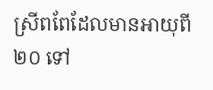ស្រីពពែដែលមានអាយុពី ២០ ទៅ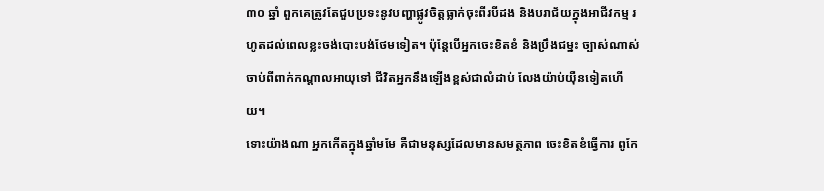៣០ ឆ្នាំ ពួកគេត្រូវតែជួបប្រទះនូវបញ្ហាផ្លូវចិត្តធ្លាក់ចុះពីរបីដង និងបរាជ័យក្នុងអាជីវកម្ម រហូតដល់ពេលខ្លះចង់បោះបង់ថែមទៀត។ ប៉ុន្តែបើអ្នកចេះខិតខំ និងប្រឹងជម្នះ ច្បាស់ណាស់ ចាប់ពីពាក់កណ្ដាលអាយុទៅ ជីវិតអ្នកនឹងឡើងខ្ពស់ជាលំដាប់ លែងយ៉ាប់យ៉ឺនទៀតហើយ។
ទោះយ៉ាងណា អ្នកកើតក្នុងឆ្នាំមមែ គឺជាមនុស្សដែលមានសមត្ថភាព ចេះខិតខំធ្វើការ ពូកែ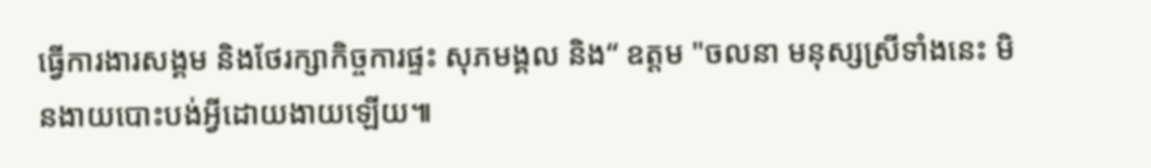ធ្វើការងារសង្គម និងថែរក្សាកិច្ចការផ្ទះ សុភមង្គល និង“ ឧត្តម "ចលនា មនុស្សស្រីទាំងនេះ មិនងាយបោះបង់អ្វីដោយងាយឡើយ៕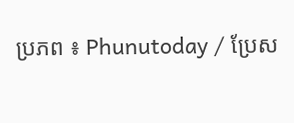ប្រភព ៖ Phunutoday / ប្រែស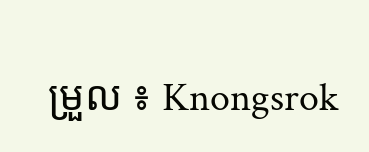ម្រួល ៖ Knongsrok